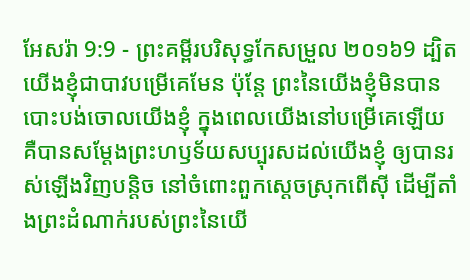អែសរ៉ា 9:9 - ព្រះគម្ពីរបរិសុទ្ធកែសម្រួល ២០១៦9 ដ្បិតយើងខ្ញុំជាបាវបម្រើគេមែន ប៉ុន្ដែ ព្រះនៃយើងខ្ញុំមិនបានបោះបង់ចោលយើងខ្ញុំ ក្នុងពេលយើងនៅបម្រើគេឡើយ គឺបានសម្ដែងព្រះហឫទ័យសប្បុរសដល់យើងខ្ញុំ ឲ្យបានរស់ឡើងវិញបន្តិច នៅចំពោះពួកស្តេចស្រុកពើស៊ី ដើម្បីតាំងព្រះដំណាក់របស់ព្រះនៃយើ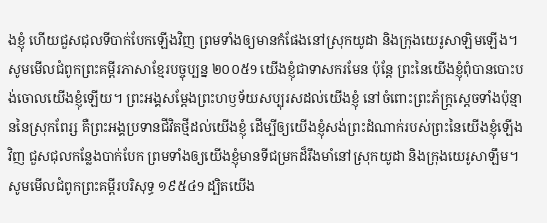ងខ្ញុំ ហើយជួសជុលទីបាក់បែកឡើងវិញ ព្រមទាំងឲ្យមានកំផែងនៅស្រុកយូដា និងក្រុងយេរូសាឡិមឡើង។ សូមមើលជំពូកព្រះគម្ពីរភាសាខ្មែរបច្ចុប្បន្ន ២០០៥9 យើងខ្ញុំជាទាសករមែន ប៉ុន្តែ ព្រះនៃយើងខ្ញុំពុំបានបោះបង់ចោលយើងខ្ញុំឡើយ។ ព្រះអង្គសម្តែងព្រះហឫទ័យសប្បុរសដល់យើងខ្ញុំ នៅចំពោះព្រះភ័ក្ត្រស្ដេចទាំងប៉ុន្មាននៃស្រុកពែរ្ស គឺព្រះអង្គប្រទានជីវិតថ្មីដល់យើងខ្ញុំ ដើម្បីឲ្យយើងខ្ញុំសង់ព្រះដំណាក់របស់ព្រះនៃយើងខ្ញុំឡើងវិញ ជួសជុលកន្លែងបាក់បែក ព្រមទាំងឲ្យយើងខ្ញុំមានទីជម្រកដ៏រឹងមាំនៅស្រុកយូដា និងក្រុងយេរូសាឡឹម។ សូមមើលជំពូកព្រះគម្ពីរបរិសុទ្ធ ១៩៥៤9 ដ្បិតយើង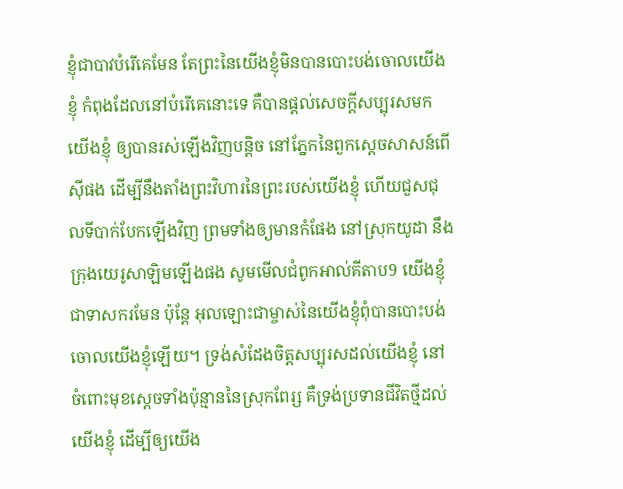ខ្ញុំជាបាវបំរើគេមែន តែព្រះនៃយើងខ្ញុំមិនបានបោះបង់ចោលយើងខ្ញុំ កំពុងដែលនៅបំរើគេនោះទេ គឺបានផ្តល់សេចក្ដីសប្បុរសមកយើងខ្ញុំ ឲ្យបានរស់ឡើងវិញបន្តិច នៅភ្នែកនៃពួកស្តេចសាសន៍ពើស៊ីផង ដើម្បីនឹងតាំងព្រះវិហារនៃព្រះរបស់យើងខ្ញុំ ហើយជួសជុលទីបាក់បែកឡើងវិញ ព្រមទាំងឲ្យមានកំផែង នៅស្រុកយូដា នឹងក្រុងយេរូសាឡិមឡើងផង សូមមើលជំពូកអាល់គីតាប9 យើងខ្ញុំជាទាសករមែន ប៉ុន្តែ អុលឡោះជាម្ចាស់នៃយើងខ្ញុំពុំបានបោះបង់ចោលយើងខ្ញុំឡើយ។ ទ្រង់សំដែងចិត្តសប្បុរសដល់យើងខ្ញុំ នៅចំពោះមុខស្ដេចទាំងប៉ុន្មាននៃស្រុកពែរ្ស គឺទ្រង់ប្រទានជីវិតថ្មីដល់យើងខ្ញុំ ដើម្បីឲ្យយើង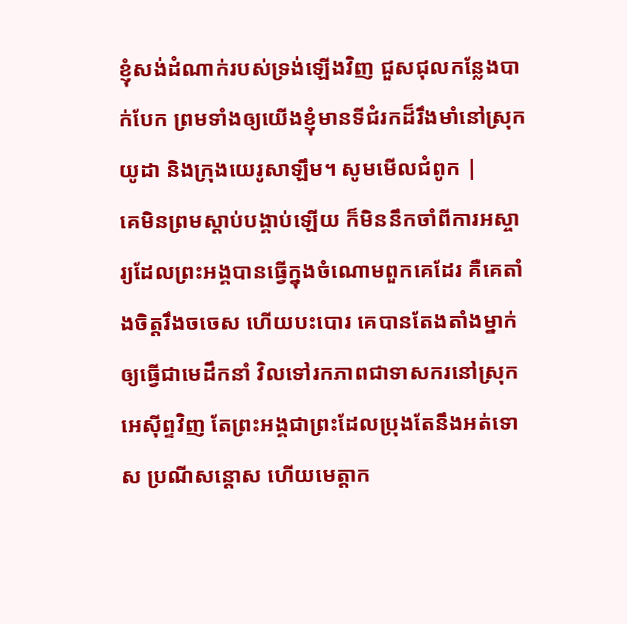ខ្ញុំសង់ដំណាក់របស់ទ្រង់ឡើងវិញ ជួសជុលកន្លែងបាក់បែក ព្រមទាំងឲ្យយើងខ្ញុំមានទីជំរកដ៏រឹងមាំនៅស្រុកយូដា និងក្រុងយេរូសាឡឹម។ សូមមើលជំពូក |
គេមិនព្រមស្ដាប់បង្គាប់ឡើយ ក៏មិននឹកចាំពីការអស្ចារ្យដែលព្រះអង្គបានធ្វើក្នុងចំណោមពួកគេដែរ គឺគេតាំងចិត្តរឹងចចេស ហើយបះបោរ គេបានតែងតាំងម្នាក់ឲ្យធ្វើជាមេដឹកនាំ វិលទៅរកភាពជាទាសករនៅស្រុកអេស៊ីព្ទវិញ តែព្រះអង្គជាព្រះដែលប្រុងតែនឹងអត់ទោស ប្រណីសន្ដោស ហើយមេត្តាក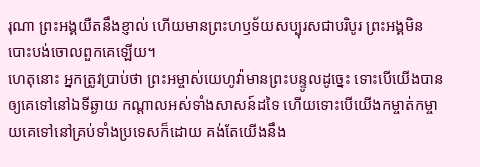រុណា ព្រះអង្គយឺតនឹងខ្ញាល់ ហើយមានព្រះហឫទ័យសប្បុរសជាបរិបូរ ព្រះអង្គមិនបោះបង់ចោលពួកគេឡើយ។
ហេតុនោះ អ្នកត្រូវប្រាប់ថា ព្រះអម្ចាស់យេហូវ៉ាមានព្រះបន្ទូលដូច្នេះ ទោះបើយើងបានឲ្យគេទៅនៅឯទីឆ្ងាយ កណ្ដាលអស់ទាំងសាសន៍ដទៃ ហើយទោះបើយើងកម្ចាត់កម្ចាយគេទៅនៅគ្រប់ទាំងប្រទេសក៏ដោយ គង់តែយើងនឹង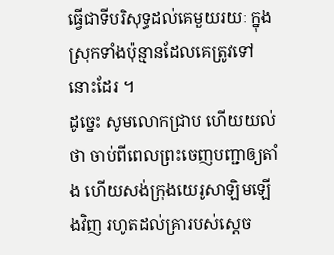ធ្វើជាទីបរិសុទ្ធដល់គេមួយរយៈ ក្នុងស្រុកទាំងប៉ុន្មានដែលគេត្រូវទៅនោះដែរ ។
ដូច្នេះ សូមលោកជ្រាប ហើយយល់ថា ចាប់ពីពេលព្រះចេញបញ្ជាឲ្យតាំង ហើយសង់ក្រុងយេរូសាឡិមឡើងវិញ រហូតដល់គ្រារបស់ស្ដេច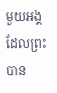មួយអង្គ ដែលព្រះបាន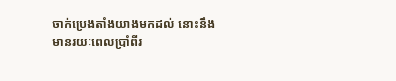ចាក់ប្រេងតាំងយាងមកដល់ នោះនឹងមានរយៈពេលប្រាំពីរ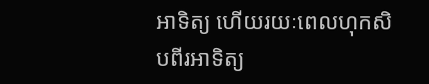អាទិត្យ ហើយរយៈពេលហុកសិបពីរអាទិត្យ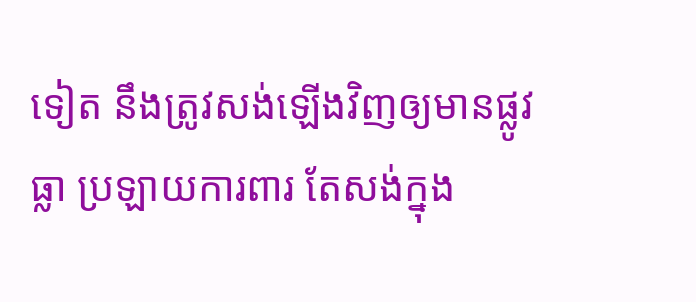ទៀត នឹងត្រូវសង់ឡើងវិញឲ្យមានផ្លូវធ្លា ប្រឡាយការពារ តែសង់ក្នុង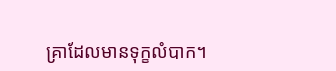គ្រាដែលមានទុក្ខលំបាក។